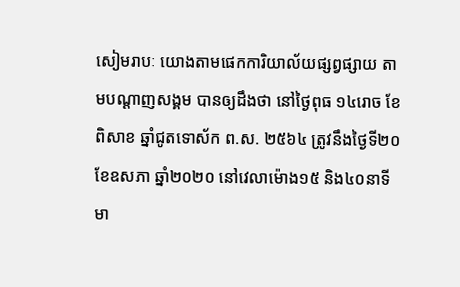សៀមរាបៈ យោងតាមផេកការិយាល័យផ្សព្វផ្សាយ តាមបណ្តាញសង្គម បានឲ្យដឹងថា នៅថ្ងៃពុធ ១៤រោច ខែពិសាខ ឆ្នាំជូតទោស័ក ព.ស. ២៥៦៤ ត្រូវនឹងថ្ងៃទី២០ ខែឧសភា ឆ្នាំ២០២០ នៅវេលាម៉ោង១៥ និង៤០នាទី មា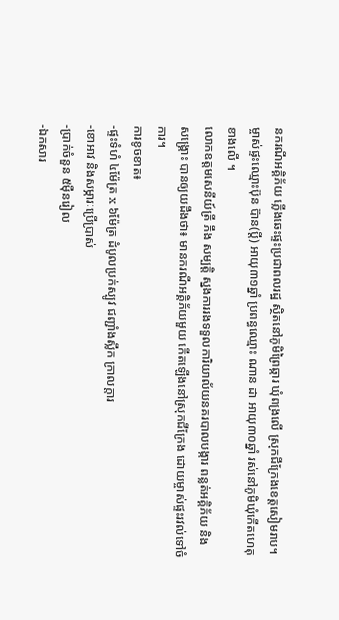នករណីអគ្គិភ័យ ភ្លើងឆេះផ្ទះប្រជាពលរដ្ឋ ស្ថិតនៅភូមិព្រៃឆ្ការ ឃុំពង្រលើ ស្រុកជីក្រែងខេត្តសៀមរាប។
ម្ចាស់ផ្ទះឈ្មោះប៊ុន ប៊ាន(ប្តី) អាយុ៣១ឆ្នាំ ប្រពន្ធឈ្មោះ ណាន ដា អាយុ៣០ឆ្នាំ រស់នៅភូមិឃុំកើតហេតុខាងលើ ។
លោកឧត្តមសេនីយ៍ត្រី ភឹង សម្បត្តិ ស្នងការរងទទួលការិយាល័យនគរបាលបង្ការ ពន្លត់អគ្គិភ័យ និង សង្គ្រោះ បានឲ្យយដឹងថា៖ មានករណីអគ្គិភ័យមួយ កើតឡើងនៅស្រុកជីក្រែង ដោយម្ចាស់ផ្ទះរវល់ទៅចំការ។
ការខូចខាត៖
-ផ្ទះទំហំ ៤ម៉ែត្រ x ៦ម៉ែត្រ ដំបូលប្រក់ស្បូវ ជញ្ជាំងស្លឹក ក្រាលក្តារ
-ខោអាវ និងសម្ភារៈប្រើប្រាស់
-ប្រាក់ចំនួន ៥ម៉ឺនរៀល
-ឯកសារ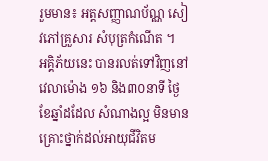រួមមាន៖ អត្តសញ្ញាណប័ណ្ណ សៀវភៅគ្រួសារ សំបុត្រកំណើត ។
អគ្គិភ័យនេះ បានរលត់ទៅវិញនៅវេលាម៉ោង ១៦ និង៣០នាទី ថ្ងៃខែឆ្នាំដដែល សំណាងល្អ មិនមានគ្រោះថ្នាក់ដល់អាយុជីវិតម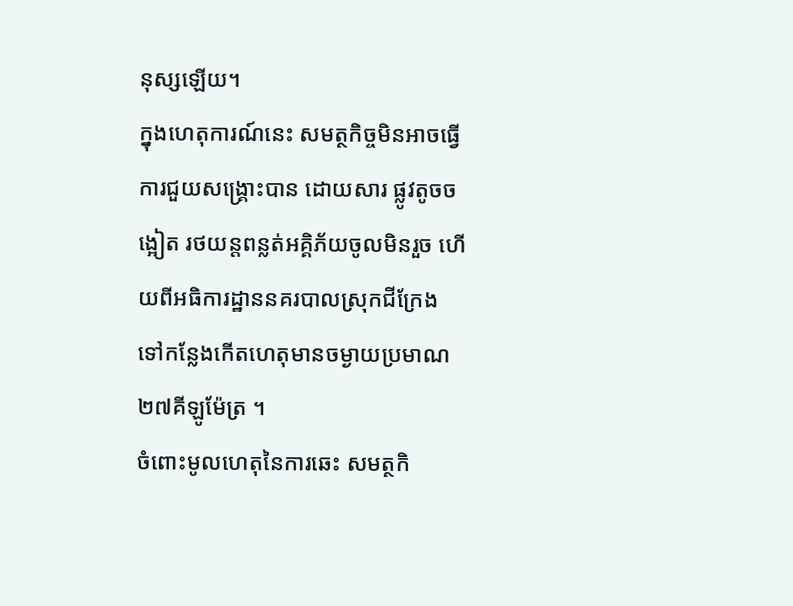នុស្សឡើយ។
ក្នុងហេតុការណ៍នេះ សមត្ថកិច្ចមិនអាចធ្វើការជួយសង្គ្រោះបាន ដោយសារ ផ្លូវតូចចង្អៀត រថយន្តពន្លត់អគ្គិភ័យចូលមិនរួច ហើយពីអធិការដ្ឋាននគរបាលស្រុកជីក្រែង ទៅកន្លែងកើតហេតុមានចម្ងាយប្រមាណ ២៧គីឡូម៉ែត្រ ។
ចំពោះមូលហេតុនៃការឆេះ សមត្ថកិ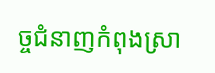ច្ចជំនាញកំពុងស្រា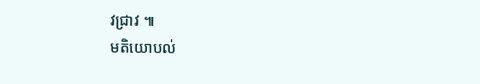វជ្រាវ ៕
មតិយោបល់